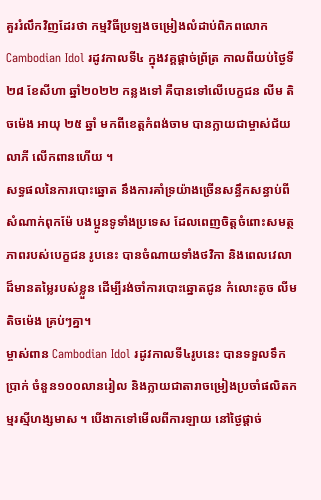គួររំលឹកវិញដែរថា កម្មវិធីប្រឡងចម្រៀងលំដាប់ពិភពលោក Cambodian Idol រដូវកាលទី៤ ក្នុងវគ្គផ្តាច់ព្រ័ត្រ កាលពីយប់ថ្ងៃទី ២៨ ខែសីហា ឆ្នាំ២០២២ កន្លងទៅ គឺបានទៅលើបេក្ខជន លីម តិចម៉េង អាយុ ២៥ ឆ្នាំ មកពីខេត្តកំពង់ចាម បានក្លាយជាម្ចាស់ជ័យលាភី លើកពានហើយ ។
សទ្ធផលនៃការបោះឆ្នោត នឹងការគាំទ្រយ៉ាងច្រើនសន្ធឹកសន្ធាប់ពីសំណាក់ពុកម៉ែ បងប្អូនទូទាំងប្រទេស ដែលពេញចិត្តចំពោះសមត្ថភាពរបស់បេក្ខជន រូបនេះ បានចំណាយទាំងថវិកា និងពេលវេលាដ៏មានតម្លៃរបស់ខ្លួន ដើម្បីរង់ចាំការបោះឆ្នោតជូន កំលោះតូច លីម តិចម៉េង គ្រប់ៗគ្នា។
ម្ចាស់ពាន Cambodian Idol រដូវកាលទី៤រូបនេះ បានទទួលទឹកប្រាក់ ចំនួន១០០លានរៀល និងក្លាយជាតារាចម្រៀងប្រចាំផលិតកម្មរស្មីហង្សមាស ។ បើងាកទៅមើលពីការឡាយ នៅថ្ងៃផ្តាច់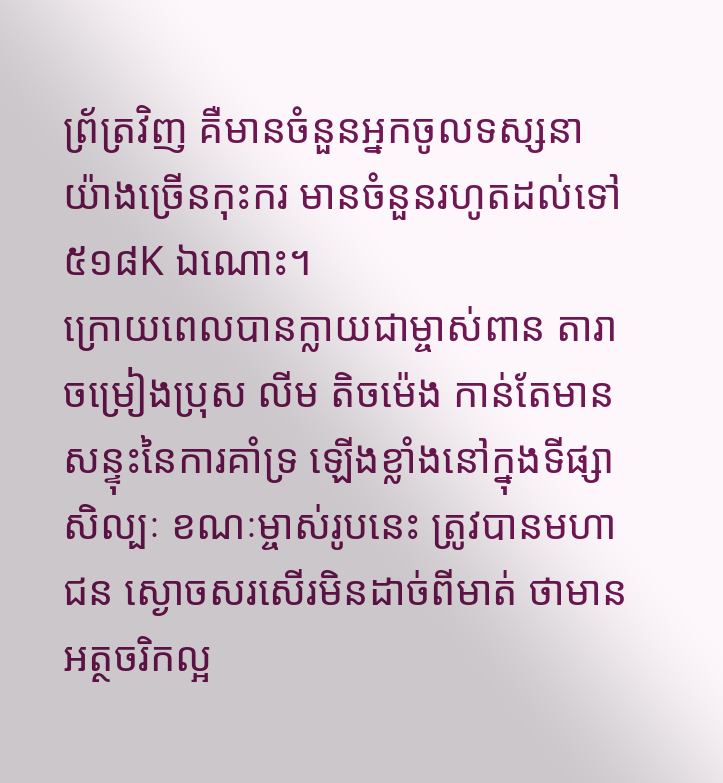ព្រ័ត្រវិញ គឺមានចំនួនអ្នកចូលទស្សនា យ៉ាងច្រើនកុះករ មានចំនួនរហូតដល់ទៅ ៥១៨K ឯណោះ។
ក្រោយពេលបានក្លាយជាម្ចាស់ពាន តារាចម្រៀងប្រុស លីម តិចម៉េង កាន់តែមានសន្ទុះនៃការគាំទ្រ ឡើងខ្លាំងនៅក្នុងទីផ្សាសិល្បៈ ខណៈម្ចាស់រូបនេះ ត្រូវបានមហាជន ស្ងោចសរសើរមិនដាច់ពីមាត់ ថាមានអត្ថចរិកល្អ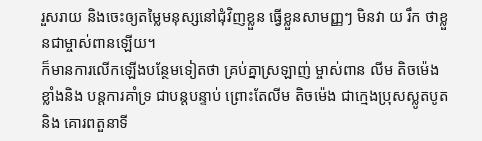រួសរាយ និងចេះឲ្យតម្លៃមនុស្សនៅជុំវិញខ្លួន ធ្វើខ្លួនសាមញ្ញៗ មិនវា យ រឹក ថាខ្លួនជាម្ចាស់ពានឡើយ។
ក៏មានការលើកឡើងបន្ថែមទៀតថា គ្រប់គ្នាស្រឡាញ់ ម្ចាស់ពាន លីម តិចម៉េង ខ្លាំងនិង បន្តការគាំទ្រ ជាបន្តបន្ទាប់ ព្រោះតែលីម តិចម៉េង ជាក្មេងប្រុសស្លូតបូត និង គោរពតួនាទី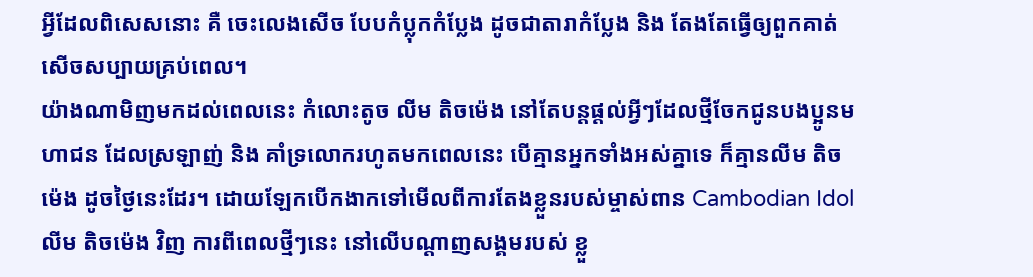អ្វីដែលពិសេសនោះ គឺ ចេះលេងសើច បែបកំប្លុកកំប្លែង ដូចជាតារាកំប្លែង និង តែងតែធ្វើឲ្យពួកគាត់សើចសប្បាយគ្រប់ពេល។
យ៉ាងណាមិញមកដល់ពេលនេះ កំលោះតូច លីម តិចម៉េង នៅតែបន្តផ្តល់អ្វីៗដែលថ្មីចែកជូនបងប្អូនមហាជន ដែលស្រឡាញ់ និង គាំទ្រលោករហូតមកពេលនេះ បើគ្មានអ្នកទាំងអស់គ្នាទេ ក៏គ្មានលីម តិចម៉េង ដូចថ្ងៃនេះដែរ។ ដោយឡែកបើកងាកទៅមើលពីការតែងខ្លួនរបស់ម្ចាស់ពាន Cambodian Idol លីម តិចម៉េង វិញ ការពីពេលថ្មីៗនេះ នៅលើបណ្តាញសង្គមរបស់ ខ្លួ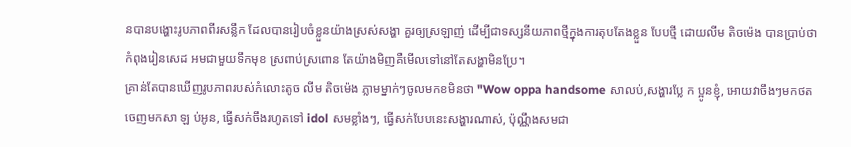នបានបង្ហោះរូបភាពពីរសន្លឹក ដែលបានរៀបចំខ្លួនយ៉ាងស្រស់សង្ហា គួរឲ្យស្រឡាញ់ ដើម្បីជាទស្សនីយភាពថ្មីក្នុងការតុបតែងខ្លួន បែបថ្មី ដោយលីម តិចម៉េង បានប្រាប់ថា កំពុងរៀនសេដ អមជាមួយទឹកមុខ ស្រពាប់ស្រពោន តែយ៉ាងមិញគឺមើលទៅនៅតែសង្ហាមិនប្រែ។
គ្រាន់តែបានឃើញរូបភាពរបស់កំលោះតូច លីម តិចម៉េង ភ្លាមម្នាក់ៗចូលមកខមិនថា "Wow oppa handsome សាលប់,សង្ហារប្លែ ក ប្អូនខ្ញុំ, អោយវាចឹងៗមកថត ចេញមកសា ឡ ប់អូន, ធ្វេីសក់ចឹងរហូតទៅ idol សមខ្លាំងៗ, ធ្វើសក់បែបនេះសង្ហារណាស់, ប៉ុណ្ណឹងសមជា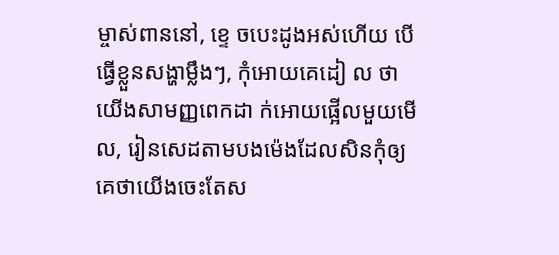ម្ចាស់ពាននៅ, ខ្ទេ ចបេះដូងអស់ហើយ បើធ្វើខ្លួនសង្ហាម្លឹងៗ, កុំអោយគេដៀ ល ថាយេីងសាមញ្ញពេកដា ក់អោយផ្អេីលមួយមេីល, រៀនសេដតាមបងម៉េងដែលសិនកុំឲ្យគេថាយើងចេះតែស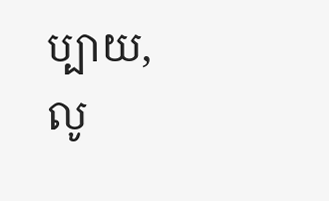ប្បាយ, លូ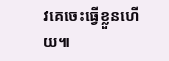វគេចេះធ្វើខ្លួនហើយ៕